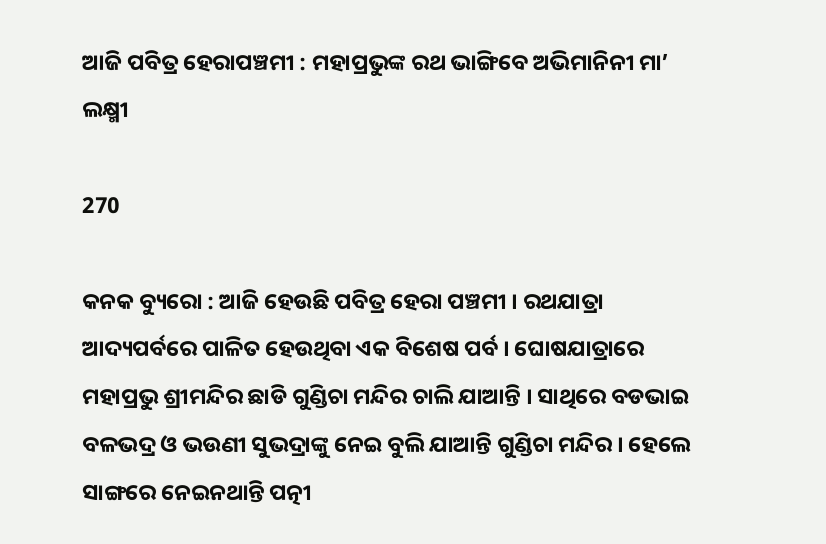ଆଜି ପବିତ୍ର ହେରାପଞ୍ଚମୀ : ମହାପ୍ରଭୁଙ୍କ ରଥ ଭାଙ୍ଗିବେ ଅଭିମାନିନୀ ମା’ ଲକ୍ଷ୍ମୀ

270

କନକ ବ୍ୟୁରୋ : ଆଜି ହେଉଛି ପବିତ୍ର ହେରା ପଞ୍ଚମୀ । ରଥଯାତ୍ରା ଆଦ୍ୟପର୍ବରେ ପାଳିତ ହେଉଥିବା ଏକ ବିଶେଷ ପର୍ବ । ଘୋଷଯାତ୍ରାରେ ମହାପ୍ରଭୁ ଶ୍ରୀମନ୍ଦିର ଛାଡି ଗୁଣ୍ଡିଚା ମନ୍ଦିର ଚାଲି ଯାଆନ୍ତି । ସାଥିରେ ବଡଭାଇ ବଳଭଦ୍ର ଓ ଭଉଣୀ ସୁଭଦ୍ରାଙ୍କୁ ନେଇ ବୁଲି ଯାଆନ୍ତି ଗୁଣ୍ଡିଚା ମନ୍ଦିର । ହେଲେ ସାଙ୍ଗରେ ନେଇନଥାନ୍ତି ପତ୍ନୀ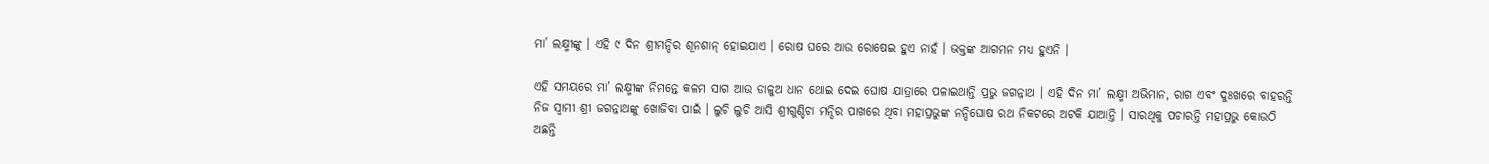ମା’ ଲକ୍ଷ୍ମୀଙ୍କୁ । ଏହି ୯ ଦିନ ଶ୍ରୀମନ୍ଦିର ଶୂନଶାନ୍ ହୋଇଯାଏ । ରୋଷ ଘରେ ଆଉ ରୋଷେଇ ହୁଏ ନାହଁ । ଭକ୍ତଙ୍କ ଆଗମନ ମଧ୍ୟ ହୁଏନି ।

ଏହି ସମୟରେ ମା’ ଲକ୍ଷ୍ମୀଙ୍କ ନିମନ୍ତେ କଳମ ସାଗ ଆଉ ଡାଳୁଅ ଧାନ ଥୋଇ ଦେଇ ଘୋଷ ଯାତ୍ରାରେ ପଳାଇଥାନ୍ତି ପ୍ରଭୁ ଜଗନ୍ନାଥ । ଏହି ଦିନ ମା’ ଲକ୍ଷ୍ମୀ ଅଭିମାନ, ରାଗ ଏବଂ ଦୁଃଖରେ ବାହରନ୍ତି ନିଜ ସ୍ୱାମୀ ଶ୍ରୀ ଜଗନ୍ନାଥଙ୍କୁ ଖୋଜିବା ପାଇଁ । ଲୁଚି ଲୁଚି ଆସି ଶ୍ରୀଗୁଣ୍ଡିଚା ମନ୍ଦିର ପାଖରେ ଥିବା ମହାପ୍ରଭୁଙ୍କ ନନ୍ଦିଘୋଷ ରଥ ନିକଟରେ ଅଟକି ଯାଆନ୍ତି । ସାରଥିକୁ ପଚାରନ୍ତି ମହାପ୍ରଭୁ କୋଉଠି ଅଛନ୍ତି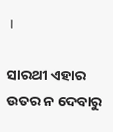।

ସାରଥୀ ଏହାର ଉତର ନ ଦେବାରୁ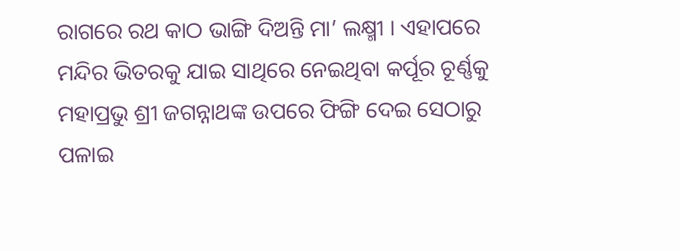ରାଗରେ ରଥ କାଠ ଭାଙ୍ଗି ଦିଅନ୍ତି ମା’ ଲକ୍ଷ୍ମୀ । ଏହାପରେ ମନ୍ଦିର ଭିତରକୁ ଯାଇ ସାଥିରେ ନେଇଥିବା କର୍ପୂର ଚୂର୍ଣ୍ଣକୁ ମହାପ୍ରଭୁ ଶ୍ରୀ ଜଗନ୍ନାଥଙ୍କ ଉପରେ ଫିଙ୍ଗି ଦେଇ ସେଠାରୁ ପଳାଇ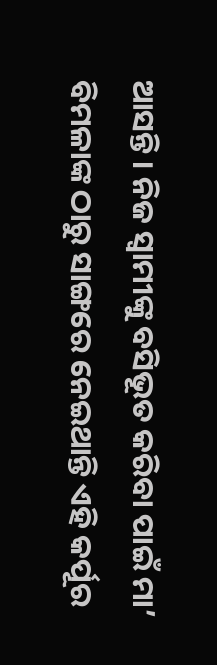ଆସନ୍ତି । ନିଜ ସ୍ୱାମୀଙ୍କୁ ବସିଭୂତ କରିବା ପାଇଁ ମା’ ବିମଳାଙ୍କ ଠାରୁ ସାଙ୍ଗରେ ନେଇଥାନ୍ତି ଏହି କର୍ପୂର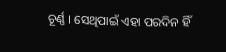ଚୂର୍ଣ୍ଣ । ସେଥିପାଇଁ ଏହା ପରଦିନ ହିଁ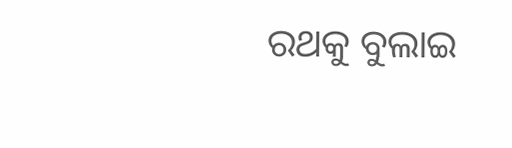ରଥକୁ ବୁଲାଇ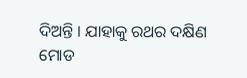ଦିଅନ୍ତି । ଯାହାକୁ ରଥର ଦକ୍ଷିଣ ମୋଡ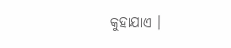କୁହାଯାଏ ।